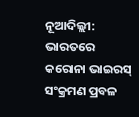ନୂଆଦିଲ୍ଲୀ: ଭାରତରେ କରୋନା ଭାଇରସ୍ ସଂକ୍ରମଣ ପ୍ରବଳ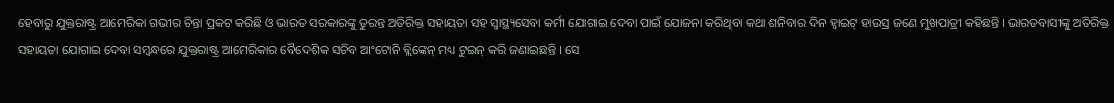ହେବାରୁ ଯୁକ୍ତରାଷ୍ଟ୍ର ଆମେରିକା ଗଭୀର ଚିନ୍ତା ପ୍ରକଟ କରିଛି ଓ ଭାରତ ସରକାରଙ୍କୁ ତୁରନ୍ତ ଅତିରିକ୍ତ ସହାୟତା ସହ ସ୍ୱାସ୍ଥ୍ୟସେବା କର୍ମୀ ଯୋଗାଇ ଦେବା ପାଇଁ ଯୋଜନା କରିଥିବା କଥା ଶନିବାର ଦିନ ହ୍ୱାଇଟ୍ ହାଉସ୍ର ଜଣେ ମୁଖପାତ୍ରୀ କହିଛନ୍ତି । ଭାରତବାସୀଙ୍କୁ ଅତିରିକ୍ତ ସହାୟତା ଯୋଗାଇ ଦେବା ସମ୍ବନ୍ଧରେ ଯୁକ୍ତରାଷ୍ଟ୍ର ଆମେରିକାର ବୈଦେଶିକ ସଚିବ ଆଂଟୋନି ବ୍ଲିଙ୍କେନ୍ ମଧ୍ୟ ଟୁଇନ୍ କରି ଜଣାଇଛନ୍ତି । ସେ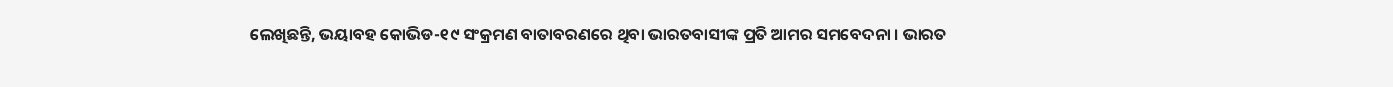ଲେଖିଛନ୍ତି, ଭୟାବହ କୋଭିଡ-୧୯ ସଂକ୍ରମଣ ବାତାବରଣରେ ଥିବା ଭାରତବାସୀଙ୍କ ପ୍ରତି ଆମର ସମବେଦନା । ଭାରତ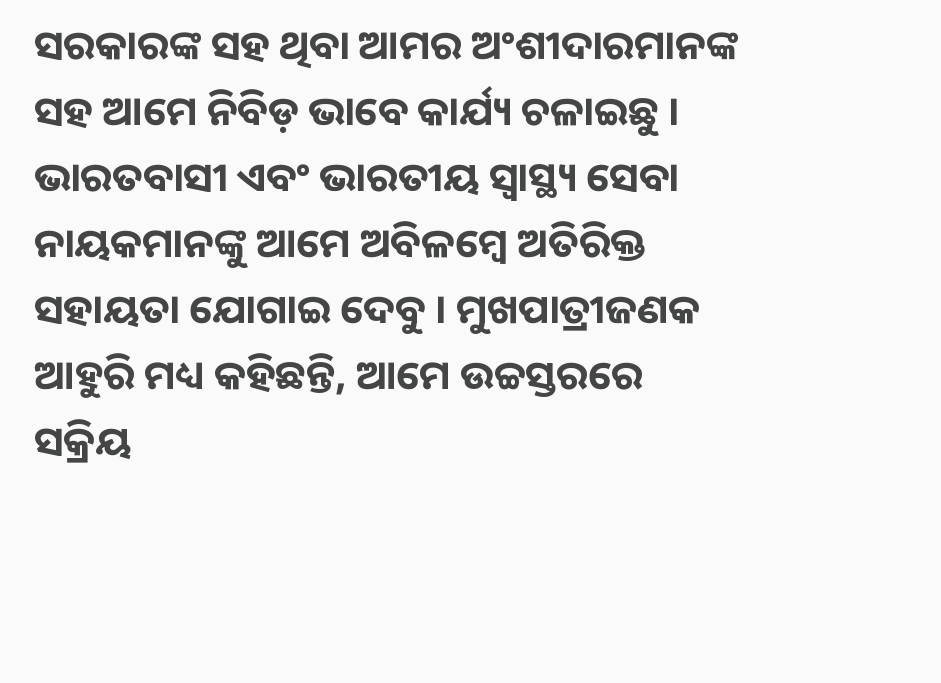ସରକାରଙ୍କ ସହ ଥିବା ଆମର ଅଂଶୀଦାରମାନଙ୍କ ସହ ଆମେ ନିବିଡ଼ ଭାବେ କାର୍ଯ୍ୟ ଚଳାଇଛୁ । ଭାରତବାସୀ ଏବଂ ଭାରତୀୟ ସ୍ୱାସ୍ଥ୍ୟ ସେବା ନାୟକମାନଙ୍କୁ ଆମେ ଅବିଳମ୍ବେ ଅତିରିକ୍ତ ସହାୟତା ଯୋଗାଇ ଦେବୁ । ମୁଖପାତ୍ରୀଜଣକ ଆହୁରି ମଧ୍ୟ କହିଛନ୍ତି, ଆମେ ଉଚ୍ଚସ୍ତରରେ ସକ୍ରିୟ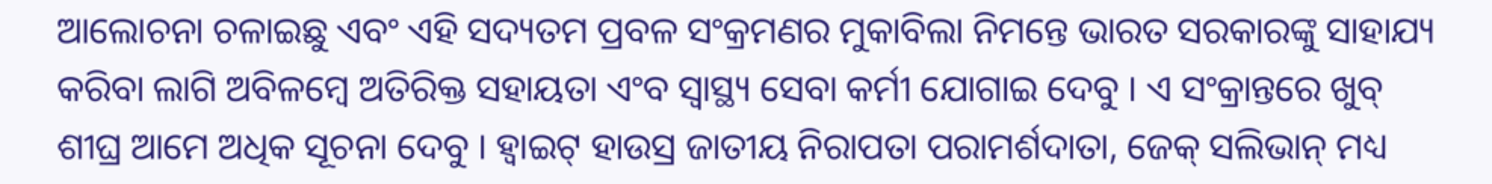ଆଲୋଚନା ଚଳାଇଛୁ ଏବଂ ଏହି ସଦ୍ୟତମ ପ୍ରବଳ ସଂକ୍ରମଣର ମୁକାବିଲା ନିମନ୍ତେ ଭାରତ ସରକାରଙ୍କୁ ସାହାଯ୍ୟ କରିବା ଲାଗି ଅବିଳମ୍ବେ ଅତିରିକ୍ତ ସହାୟତା ଏଂବ ସ୍ୱାସ୍ଥ୍ୟ ସେବା କର୍ମୀ ଯୋଗାଇ ଦେବୁ । ଏ ସଂକ୍ରାନ୍ତରେ ଖୁବ୍ ଶୀଘ୍ର ଆମେ ଅଧିକ ସୂଚନା ଦେବୁ । ହ୍ୱାଇଟ୍ ହାଉସ୍ର ଜାତୀୟ ନିରାପତା ପରାମର୍ଶଦାତା, ଜେକ୍ ସଲିଭାନ୍ ମଧ୍ୟ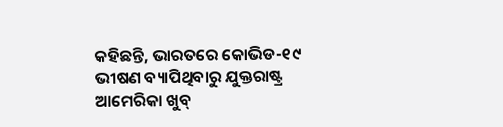କହିଛନ୍ତି, ଭାରତରେ କୋଭିଡ-୧୯ ଭୀଷଣ ବ୍ୟାପିଥିବାରୁ ଯୁକ୍ତରାଷ୍ଟ୍ର ଆମେରିକା ଖୁବ୍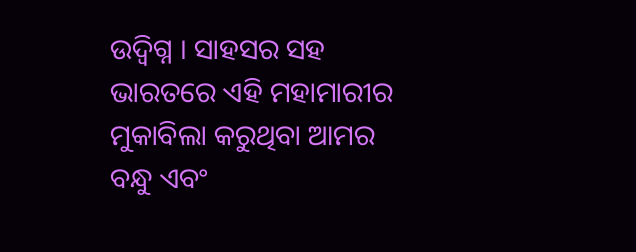ଉଦ୍ବିଗ୍ନ । ସାହସର ସହ ଭାରତରେ ଏହି ମହାମାରୀର ମୁକାବିଲା କରୁଥିବା ଆମର ବନ୍ଧୁ ଏବଂ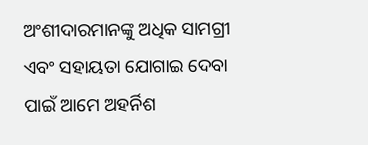ଅଂଶୀଦାରମାନଙ୍କୁ ଅଧିକ ସାମଗ୍ରୀ ଏବଂ ସହାୟତା ଯୋଗାଇ ଦେବା ପାଇଁ ଆମେ ଅହର୍ନିଶ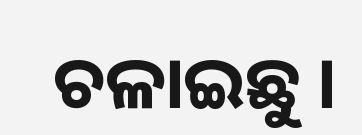ଚଳାଇଛୁ ।